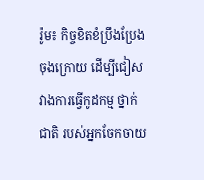រ៉ូម៖ កិច្ចខិតខំប្រឹងប្រែងចុងក្រោយ ដើម្បីជៀសវាងការធ្វើកូដកម្ម ថ្នាក់ជាតិ របស់អ្នកចែកចាយ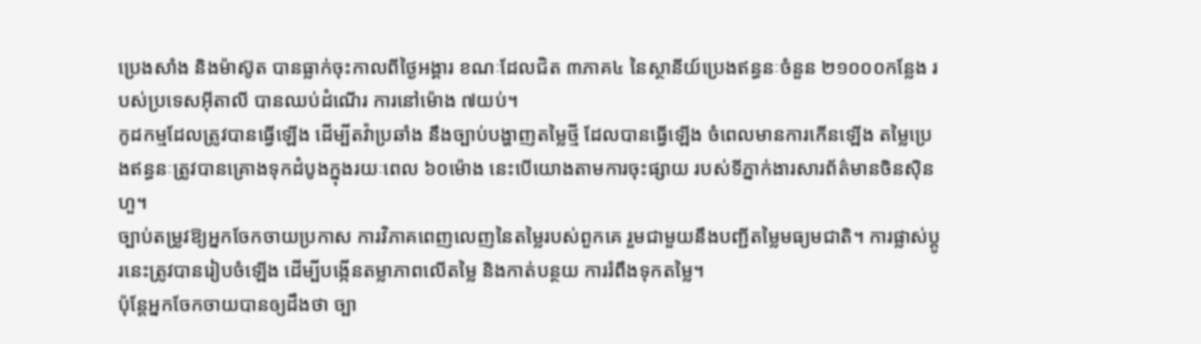ប្រេងសាំង និងម៉ាស៊ូត បានធ្លាក់ចុះកាលពីថ្ងៃអង្គារ ខណៈដែលជិត ៣ភាគ៤ នៃស្ថានីយ៍ប្រេងឥន្ធនៈចំនួន ២១០០០កន្លែង របស់ប្រទេសអ៊ីតាលី បានឈប់ដំណើរ ការនៅម៉ោង ៧យប់។
កូដកម្មដែលត្រូវបានធ្វើឡើង ដើម្បីតវ៉ាប្រឆាំង នឹងច្បាប់បង្ហាញតម្លៃថ្មី ដែលបានធ្វើឡើង ចំពេលមានការកើនឡើង តម្លៃប្រេងឥន្ធនៈត្រូវបានគ្រោងទុកដំបូងក្នុងរយៈពេល ៦០ម៉ោង នេះបើយោងតាមការចុះផ្សាយ របស់ទីភ្នាក់ងារសារព័ត៌មានចិនស៊ិនហួ។
ច្បាប់តម្រូវឱ្យអ្នកចែកចាយប្រកាស ការវិភាគពេញលេញនៃតម្លៃរបស់ពួកគេ រួមជាមួយនឹងបញ្ជីតម្លៃមធ្យមជាតិ។ ការផ្លាស់ប្តូរនេះត្រូវបានរៀបចំឡើង ដើម្បីបង្កើនតម្លាភាពលើតម្លៃ និងកាត់បន្ថយ ការរំពឹងទុកតម្លៃ។
ប៉ុន្តែអ្នកចែកចាយបានឲ្យដឹងថា ច្បា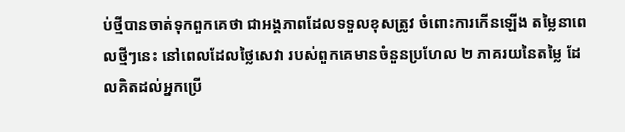ប់ថ្មីបានចាត់ទុកពួកគេថា ជាអង្គភាពដែលទទួលខុសត្រូវ ចំពោះការកើនឡើង តម្លៃនាពេលថ្មីៗនេះ នៅពេលដែលថ្លៃសេវា របស់ពួកគេមានចំនួនប្រហែល ២ ភាគរយនៃតម្លៃ ដែលគិតដល់អ្នកប្រើ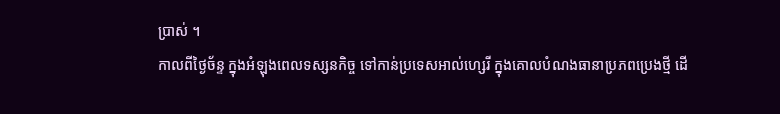ប្រាស់ ។
កាលពីថ្ងៃច័ន្ទ ក្នុងអំឡុងពេលទស្សនកិច្ច ទៅកាន់ប្រទេសអាល់ហ្សេរី ក្នុងគោលបំណងធានាប្រភពប្រេងថ្មី ដើ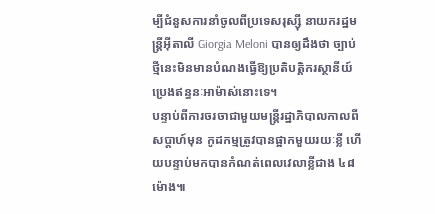ម្បីជំនួសការនាំចូលពីប្រទេសរុស្ស៊ី នាយករដ្ឋមន្ត្រីអ៊ីតាលី Giorgia Meloni បានឲ្យដឹងថា ច្បាប់ថ្មីនេះមិនមានបំណងធ្វើឱ្យប្រតិបត្តិករស្ថានីយ៍ ប្រេងឥន្ធនៈអាម៉ាស់នោះទេ។
បន្ទាប់ពីការចរចាជាមួយមន្ត្រីរដ្ឋាភិបាលកាលពីសប្តាហ៍មុន កូដកម្មត្រូវបានផ្អាកមួយរយៈខ្លី ហើយបន្ទាប់មកបានកំណត់ពេលវេលាខ្លីជាង ៤៨ ម៉ោង៕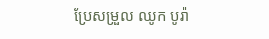ប្រែសម្រួល ឈូក បូរ៉ា